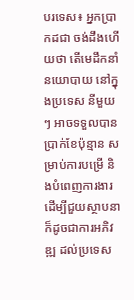បរទេស៖ អ្នកប្រាកដជា ចង់ដឹងហើយថា តើមេដឹកនាំនយោបាយ នៅក្នុងប្រទេស នីមួយៗ អាចទទួលបាន ប្រាក់ខែប៉ុន្មាន សម្រាប់ការបម្រើ និងបំពេញការងារ ដើម្បីជួយស្ថាបនា ក៏ដូចជាការអភិវឌ្ឍ ដល់ប្រទេស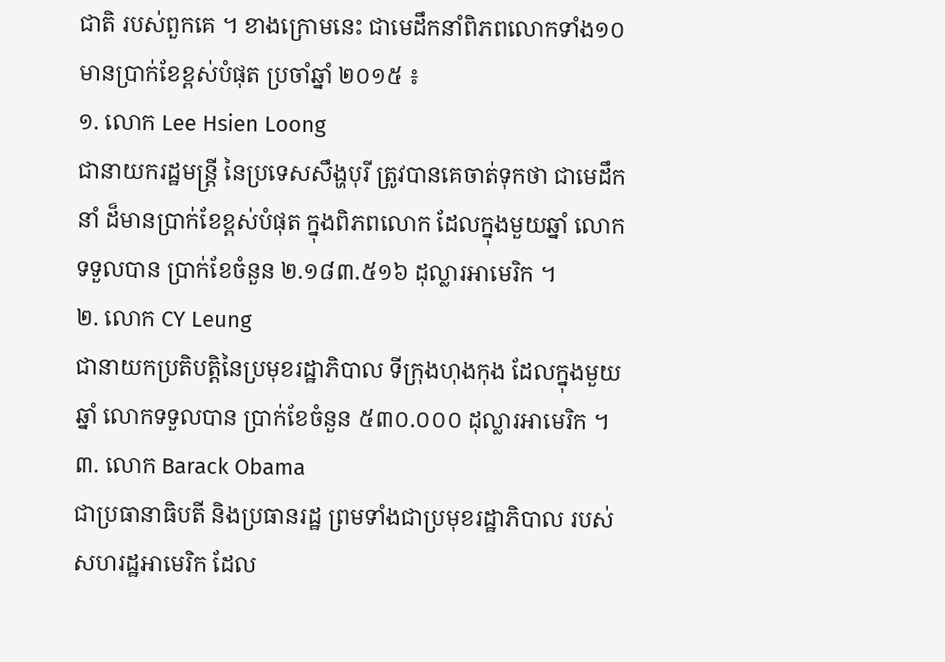ជាតិ របស់ពួកគេ ។ ខាងក្រោមនេះ ជាមេដឹកនាំពិភពលោកទាំង១០ មានប្រាក់ខែខ្ពស់បំផុត ប្រចាំឆ្នាំ ២០១៥ ៖
១. លោក Lee Hsien Loong
ជានាយករដ្ឋមន្ត្រី នៃប្រទេសសឹង្ហបុរី ត្រូវបានគេចាត់ទុកថា ជាមេដឹកនាំ ដ៏មានប្រាក់ខែខ្ពស់បំផុត ក្នុងពិភពលោក ដែលក្នុងមួយឆ្នាំ លោកទទួលបាន ប្រាក់ខែចំនួន ២.១៨៣.៥១៦ ដុល្លារអាមេរិក ។
២. លោក CY Leung
ជានាយកប្រតិបត្តិនៃប្រមុខរដ្ឋាភិបាល ទីក្រុងហុងកុង ដែលក្នុងមួយឆ្នាំ លោកទទួលបាន ប្រាក់ខែចំនួន ៥៣០.០០០ ដុល្លារអាមេរិក ។
៣. លោក Barack Obama
ជាប្រធានាធិបតី និងប្រធានរដ្ឋ ព្រមទាំងជាប្រមុខរដ្ឋាភិបាល របស់សហរដ្ឋអាមេរិក ដែល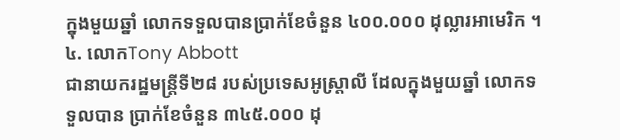ក្នុងមួយឆ្នាំ លោកទទួលបានប្រាក់ខែចំនួន ៤០០.០០០ ដុល្លារអាមេរិក ។
៤. លោកTony Abbott
ជានាយករដ្ឋមន្ត្រីទី២៨ របស់ប្រទេសអូស្ត្រាលី ដែលក្នុងមួយឆ្នាំ លោកទទួលបាន ប្រាក់ខែចំនួន ៣៤៥.០០០ ដុ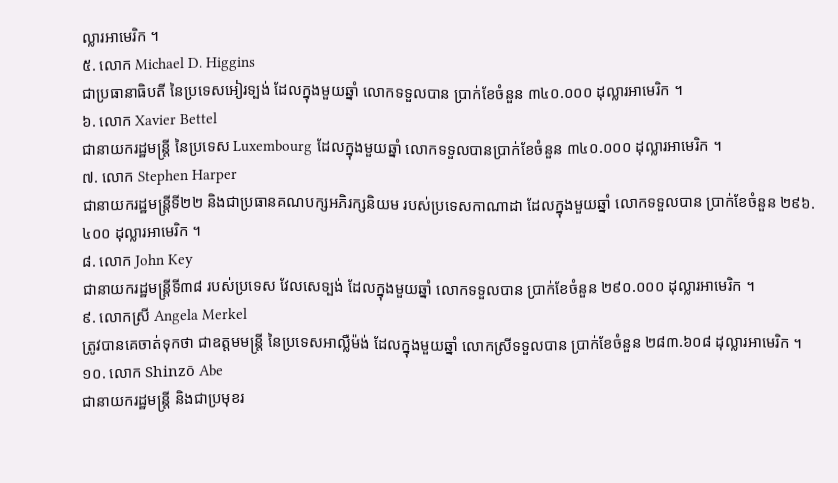ល្លារអាមេរិក ។
៥. លោក Michael D. Higgins
ជាប្រធានាធិបតី នៃប្រទេសអៀរទ្បង់ ដែលក្នុងមួយឆ្នាំ លោកទទួលបាន ប្រាក់ខែចំនួន ៣៤០.០០០ ដុល្លារអាមេរិក ។
៦. លោក Xavier Bettel
ជានាយករដ្ឋមន្ត្រី នៃប្រទេស Luxembourg ដែលក្នុងមួយឆ្នាំ លោកទទួលបានប្រាក់ខែចំនួន ៣៤០.០០០ ដុល្លារអាមេរិក ។
៧. លោក Stephen Harper
ជានាយករដ្ឋមន្ត្រីទី២២ និងជាប្រធានគណបក្សអភិរក្សនិយម របស់ប្រទេសកាណាដា ដែលក្នុងមួយឆ្នាំ លោកទទួលបាន ប្រាក់ខែចំនួន ២៩៦.៤០០ ដុល្លារអាមេរិក ។
៨. លោក John Key
ជានាយករដ្ឋមន្ត្រីទី៣៨ របស់ប្រទេស វែលសេទ្បង់ ដែលក្នុងមួយឆ្នាំ លោកទទួលបាន ប្រាក់ខែចំនួន ២៩០.០០០ ដុល្លារអាមេរិក ។
៩. លោកស្រី Angela Merkel
ត្រូវបានគេចាត់ទុកថា ជាឧត្ដមមន្ត្រី នៃប្រទេសអាល្លឺម៉ង់ ដែលក្នុងមួយឆ្នាំ លោកស្រីទទួលបាន ប្រាក់ខែចំនួន ២៨៣.៦០៨ ដុល្លារអាមេរិក ។
១០. លោក Shinzō Abe
ជានាយករដ្ឋមន្ត្រី និងជាប្រមុខរ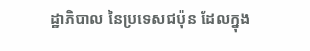ដ្ឋាភិបាល នៃប្រទេសជប៉ុន ដែលក្នុង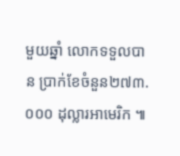មួយឆ្នាំ លោកទទួលបាន ប្រាក់ខែចំនួន២៧៣.០០០ ដុល្លារអាមេរិក ៕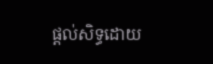ផ្តល់សិទ្ធដោយ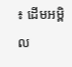៖ ដើមអម្ពិល